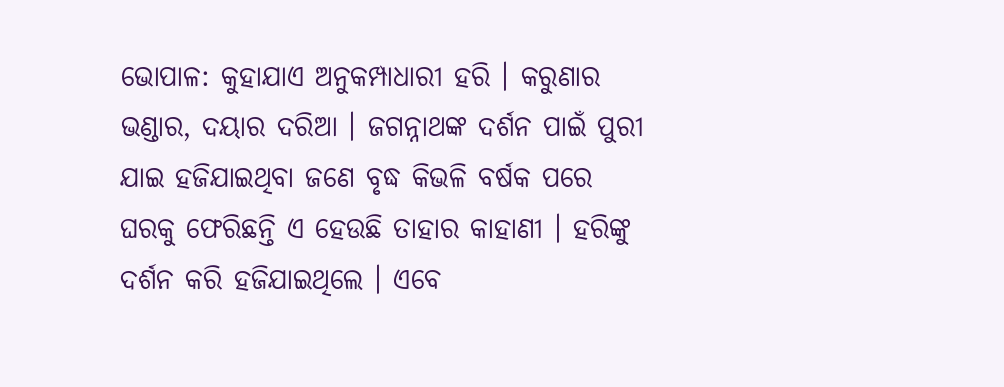ଭୋପାଳ: କୁହାଯାଏ ଅନୁକମ୍ପାଧାରୀ ହରି । କରୁଣାର ଭଣ୍ଡାର, ଦୟାର ଦରିଆ । ଜଗନ୍ନାଥଙ୍କ ଦର୍ଶନ ପାଇଁ ପୁରୀ ଯାଇ ହଜିଯାଇଥିବା ଜଣେ ବୃଦ୍ଧ କିଭଳି ବର୍ଷକ ପରେ ଘରକୁ ଫେରିଛନ୍ତି ଏ ହେଉଛି ତାହାର କାହାଣୀ । ହରିଙ୍କୁ ଦର୍ଶନ କରି ହଜିଯାଇଥିଲେ । ଏବେ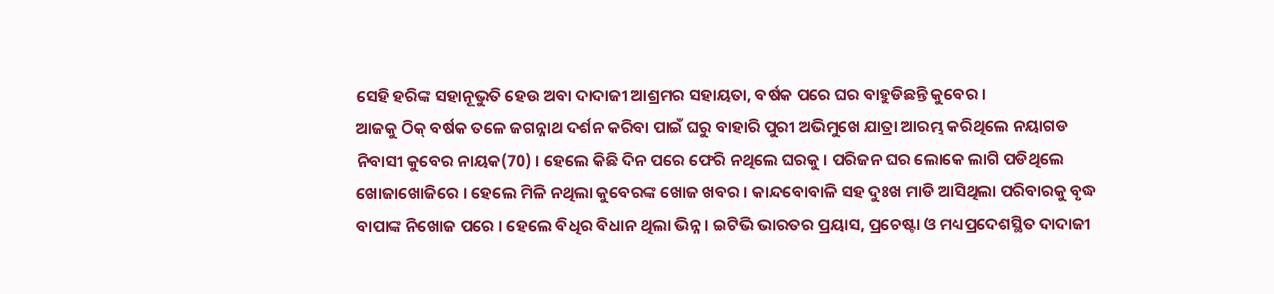ସେହି ହରିଙ୍କ ସହାନୂଭୁତି ହେଉ ଅବା ଦାଦାଜୀ ଆଶ୍ରମର ସହାୟତା, ବର୍ଷକ ପରେ ଘର ବାହୁଡିଛନ୍ତି କୁବେର ।
ଆଜକୁ ଠିକ୍ ବର୍ଷକ ତଳେ ଜଗନ୍ନାଥ ଦର୍ଶନ କରିବା ପାଇଁ ଘରୁ ବାହାରି ପୁରୀ ଅଭିମୁଖେ ଯାତ୍ରା ଆରମ୍ଭ କରିଥିଲେ ନୟାଗଡ ନିବାସୀ କୁବେର ନାୟକ(70) । ହେଲେ କିଛି ଦିନ ପରେ ଫେରି ନଥିଲେ ଘରକୁ । ପରିଜନ ଘର ଲୋକେ ଲାଗି ପଡିଥିଲେ ଖୋଜାଖୋଜିରେ । ହେଲେ ମିଳି ନଥିଲା କୁବେରଙ୍କ ଖୋଜ ଖବର । କାନ୍ଦବୋବାଳି ସହ ଦୁଃଖ ମାଡି ଆସିଥିଲା ପରିବାରକୁ ବୃଦ୍ଧ ବାପାଙ୍କ ନିଖୋଜ ପରେ । ହେଲେ ବିଧିର ବିଧାନ ଥିଲା ଭିନ୍ନ । ଇଟିଭି ଭାରତର ପ୍ରୟାସ, ପ୍ରଚେଷ୍ଟା ଓ ମଧ୍ୟପ୍ରଦେଶସ୍ଥିତ ଦାଦାଜୀ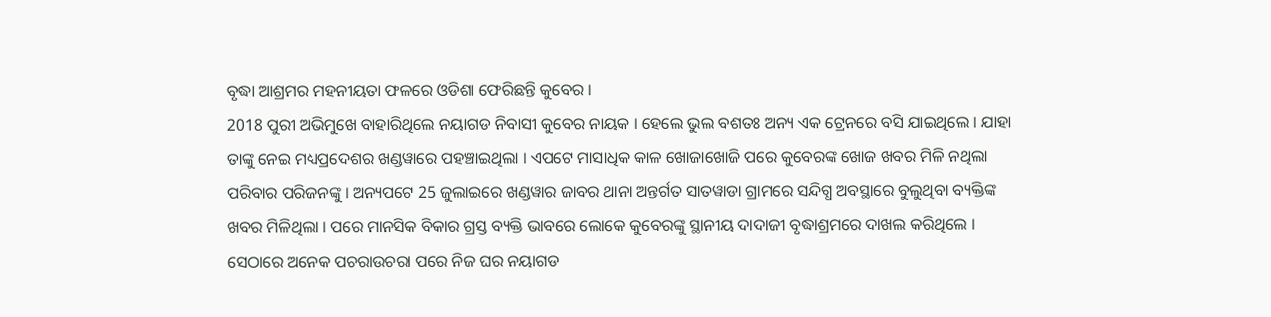ବୃଦ୍ଧା ଆଶ୍ରମର ମହନୀୟତା ଫଳରେ ଓଡିଶା ଫେରିଛନ୍ତି କୁବେର ।
2018 ପୁରୀ ଅଭିମୁଖେ ବାହାରିଥିଲେ ନୟାଗଡ ନିବାସୀ କୁବେର ନାୟକ । ହେଲେ ଭୁଲ ବଶତଃ ଅନ୍ୟ ଏକ ଟ୍ରେନରେ ବସି ଯାଇଥିଲେ । ଯାହା ତାଙ୍କୁ ନେଇ ମଧ୍ୟପ୍ରଦେଶର ଖଣ୍ଡୱାରେ ପହଞ୍ଚାଇଥିଲା । ଏପଟେ ମାସାଧିକ କାଳ ଖୋଜାଖୋଜି ପରେ କୁବେରଙ୍କ ଖୋଜ ଖବର ମିଳି ନଥିଲା ପରିବାର ପରିଜନଙ୍କୁ । ଅନ୍ୟପଟେ 25 ଜୁଲାଇରେ ଖଣ୍ଡୱାର ଜାବର ଥାନା ଅନ୍ତର୍ଗତ ସାତୱାଡା ଗ୍ରାମରେ ସନ୍ଦିଗ୍ଧ ଅବସ୍ଥାରେ ବୁଲୁଥିବା ବ୍ୟକ୍ତିଙ୍କ ଖବର ମିଳିଥିଲା । ପରେ ମାନସିକ ବିକାର ଗ୍ରସ୍ତ ବ୍ୟକ୍ତି ଭାବରେ ଲୋକେ କୁବେରଙ୍କୁ ସ୍ଥାନୀୟ ଦାଦାଜୀ ବୃଦ୍ଧାଶ୍ରମରେ ଦାଖଲ କରିଥିଲେ । ସେଠାରେ ଅନେକ ପଚରାଉଚରା ପରେ ନିଜ ଘର ନୟାଗଡ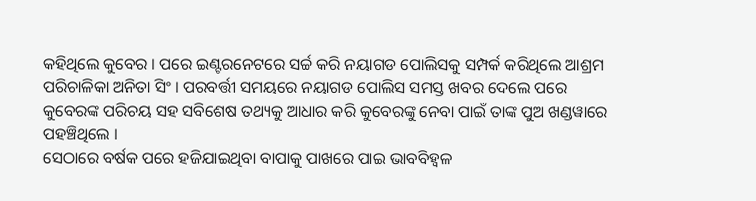କହିଥିଲେ କୁବେର । ପରେ ଇଣ୍ଟରନେଟରେ ସର୍ଚ୍ଚ କରି ନୟାଗଡ ପୋଲିସକୁ ସମ୍ପର୍କ କରିଥିଲେ ଆଶ୍ରମ ପରିଚାଳିକା ଅନିତା ସିଂ । ପରବର୍ତ୍ତୀ ସମୟରେ ନୟାଗଡ ପୋଲିସ ସମସ୍ତ ଖବର ଦେଲେ ପରେ କୁବେରଙ୍କ ପରିଚୟ ସହ ସବିଶେଷ ତଥ୍ୟକୁ ଆଧାର କରି କୁବେରଙ୍କୁ ନେବା ପାଇଁ ତାଙ୍କ ପୁଅ ଖଣ୍ଡୱାରେ ପହଞ୍ଚିଥିଲେ ।
ସେଠାରେ ବର୍ଷକ ପରେ ହଜିଯାଇଥିବା ବାପାକୁ ପାଖରେ ପାଇ ଭାବବିହ୍ବଳ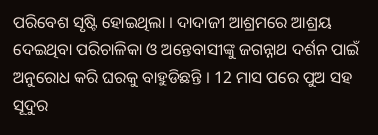ପରିବେଶ ସୃଷ୍ଟି ହୋଇଥିଲା । ଦାଦାଜୀ ଆଶ୍ରମରେ ଆଶ୍ରୟ ଦେଇଥିବା ପରିଚାଳିକା ଓ ଅନ୍ତେବାସୀଙ୍କୁ ଜଗନ୍ନାଥ ଦର୍ଶନ ପାଇଁ ଅନୁରୋଧ କରି ଘରକୁ ବାହୁଡିଛନ୍ତି । 12 ମାସ ପରେ ପୁଅ ସହ ସୂଦୁର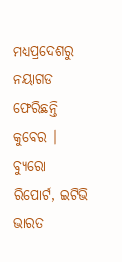ମଧ୍ୟପ୍ରଦେଶରୁ ନୟାଗଡ ଫେରିଛନ୍ତି କୁବେର ।
ବ୍ୟୁରୋ ରିପୋର୍ଟ, ଇଟିଭି ଭାରତ